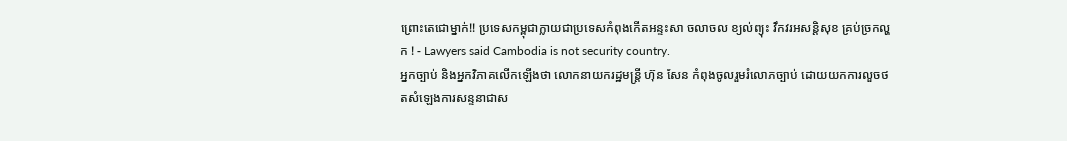ព្រោះតេជោម្នាក់!! ប្រទេសកម្ពុជាក្លាយជាប្រទេសកំពុងកើតអន្ទះសា ចលាចល ខ្យល់ព្យុះ វឹកវរអសន្តិសុខ គ្រប់ច្រកល្ហក ! - Lawyers said Cambodia is not security country.
អ្នកច្បាប់ និងអ្នកវិភាគលើកឡើងថា លោកនាយករដ្ឋមន្ត្រី ហ៊ុន សែន កំពុងចូលរួមរំលោភច្បាប់ ដោយយកការលួចថតសំឡេងការសន្ទនាជាស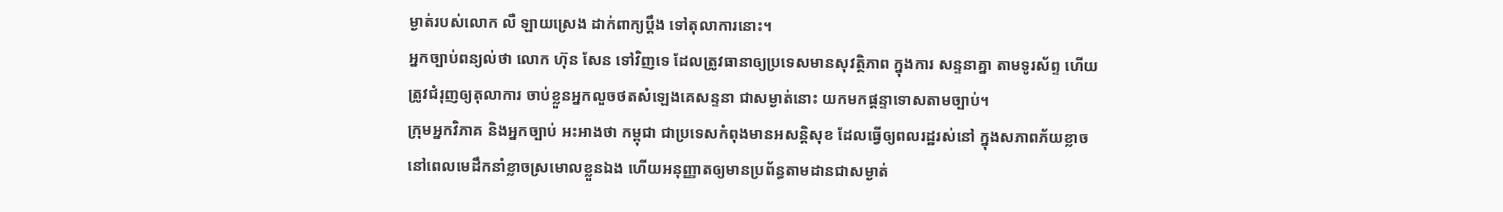ម្ងាត់របស់លោក លឺ ឡាយស្រេង ដាក់ពាក្យប្ដឹង ទៅតុលាការនោះ។
អ្នកច្បាប់ពន្យល់ថា លោក ហ៊ុន សែន ទៅវិញទេ ដែលត្រូវធានាឲ្យប្រទេសមានសុវត្ថិភាព ក្នុងការ សន្ទនាគ្នា តាមទូរស័ព្ទ ហើយត្រូវជំរុញឲ្យតុលាការ ចាប់ខ្លួនអ្នកលួចថតសំឡេងគេសន្ទនា ជាសម្ងាត់នោះ យកមកផ្ដន្ទាទោសតាមច្បាប់។
ក្រុមអ្នកវិភាគ និងអ្នកច្បាប់ អះអាងថា កម្ពុជា ជាប្រទេសកំពុងមានអសន្តិសុខ ដែលធ្វើឲ្យពលរដ្ឋរស់នៅ ក្នុងសភាពភ័យខ្លាច នៅពេលមេដឹកនាំខ្លាចស្រមោលខ្លួនឯង ហើយអនុញ្ញាតឲ្យមានប្រព័ន្ធតាមដានជាសម្ងាត់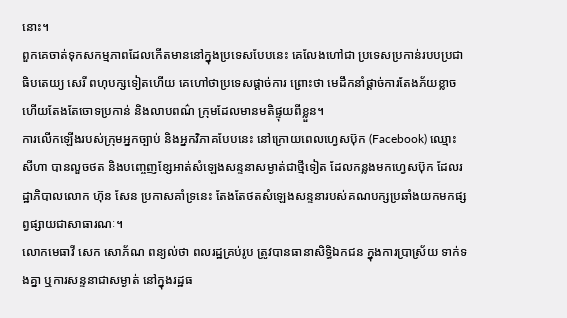នោះ។
ពួកគេចាត់ទុកសកម្មភាពដែលកើតមាននៅក្នុងប្រទេសបែបនេះ គេលែងហៅជា ប្រទេសប្រកាន់របបប្រជាធិបតេយ្យ សេរី ពហុបក្សទៀតហើយ គេហៅថាប្រទេសផ្ដាច់ការ ព្រោះថា មេដឹកនាំផ្ដាច់ការតែងភ័យខ្លាច ហើយតែងតែចោទប្រកាន់ និងលាបពណ៌ ក្រុមដែលមានមតិផ្ទុយពីខ្លួន។
ការលើកឡើងរបស់ក្រុមអ្នកច្បាប់ និងអ្នកវិភាគបែបនេះ នៅក្រោយពេលហ្វេសប៊ុក (Facebook) ឈ្មោះ សីហា បានលួចថត និងបញ្ចេញខ្សែអាត់សំឡេងសន្ទនាសម្ងាត់ជាថ្មីទៀត ដែលកន្លងមកហ្វេសប៊ុក ដែលរដ្ឋាភិបាលលោក ហ៊ុន សែន ប្រកាសគាំទ្រនេះ តែងតែថតសំឡេងសន្ទនារបស់គណបក្សប្រឆាំងយកមកផ្សព្វផ្សាយជាសាធារណៈ។
លោកមេធាវី សេក សោភ័ណ ពន្យល់ថា ពលរដ្ឋគ្រប់រូប ត្រូវបានធានាសិទ្ធិឯកជន ក្នុងការប្រាស្រ័យ ទាក់ទងគ្នា ឬការសន្ទនាជាសម្ងាត់ នៅក្នុងរដ្ឋធ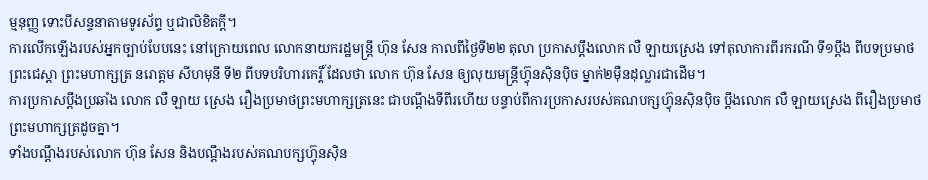ម្មនុញ្ញ ទោះបីសន្ទនាតាមទូរស័ព្ទ ឬជាលិខិតក្ដី។
ការលើកឡើងរបស់អ្នកច្បាប់បែបនេះ នៅក្រោយពេល លោកនាយករដ្ឋមន្ត្រី ហ៊ុន សែន កាលពីថ្ងៃទី២២ តុលា ប្រកាសប្ដឹងលោក លឺ ឡាយស្រេង ទៅតុលាការពីរករណី ទី១ប្ដឹង ពីបទប្រមាថព្រះជេស្ដា ព្រះមហាក្សត្រ នរោត្តម សីហមុនី ទី២ ពីបទបរិហារកេរ្តិ៍ ដែលថា លោក ហ៊ុន សែន ឲ្យលុយមន្ត្រីហ៊្វុនស៊ិនប៉ិច ម្នាក់២ម៉ឺនដុល្លារជាដើម។
ការប្រកាសប្ដឹងប្រឆាំង លោក លឺ ឡាយ ស្រេង រឿងប្រមាថព្រះមហាក្សត្រនេះ ជាបណ្ដឹងទីពីរហើយ បន្ទាប់ពីការប្រកាសរបស់គណបក្សហ៊្វុនស៊ិនប៉ិច ប្ដឹងលោក លឺ ឡាយស្រេង ពីរឿងប្រមាថព្រះមហាក្សត្រដូចគ្នា។
ទាំងបណ្ដឹងរបស់លោក ហ៊ុន សែន និងបណ្ដឹងរបស់គណបក្សហ៊្វុនស៊ិន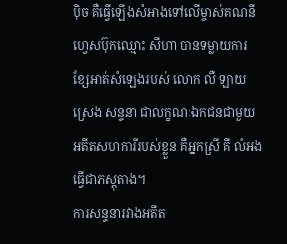ប៉ិច គឺធ្វើឡើងសំអាងទៅលើម្ចាស់គណនីហ្វេសប៊ុកឈ្មោះ សីហា បានទម្លាយការខ្សែអាត់សំឡេងរបស់ លោក លឺ ឡាយស្រេង សន្ទនា ជាលក្ខណៈឯកជនជាមួយអតីតសហការីរបស់ខ្លួន គឺអ្នកស្រី គី លំអង ធ្វើជាភស្តុតាង។
ការសន្ទនារវាងអតីត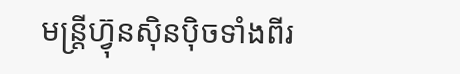មន្ត្រីហ៊្វុនស៊ិនប៉ិចទាំងពីរ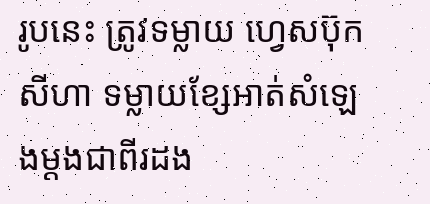រូបនេះ ត្រូវទម្លាយ ហ្វេសប៊ុក សីហា ទម្លាយខ្សែអាត់សំឡេងម្ដងជាពីរដង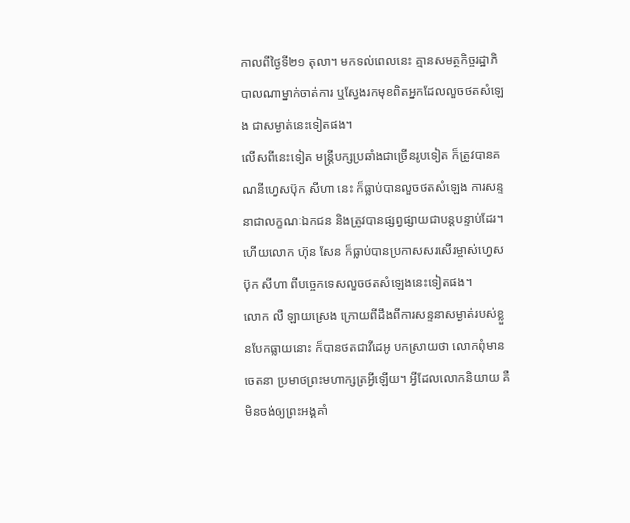កាលពីថ្ងៃទី២១ តុលា។ មកទល់ពេលនេះ គ្មានសមត្ថកិច្ចរដ្ឋាភិបាលណាម្នាក់ចាត់ការ ឬស្វែងរកមុខពិតអ្នកដែលលួចថតសំឡេង ជាសម្ងាត់នេះទៀតផង។
លើសពីនេះទៀត មន្ត្រីបក្សប្រឆាំងជាច្រើនរូបទៀត ក៏ត្រូវបានគណនីហ្វេសប៊ុក សីហា នេះ ក៏ធ្លាប់បានលួចថតសំឡេង ការសន្ទនាជាលក្ខណៈឯកជន និងត្រូវបានផ្សព្វផ្សាយជាបន្តបន្ទាប់ដែរ។ ហើយលោក ហ៊ុន សែន ក៏ធ្លាប់បានប្រកាសសរសើរម្ចាស់ហ្វេសប៊ុក សីហា ពីបច្ចេកទេសលួចថតសំឡេងនេះទៀតផង។
លោក លឺ ឡាយស្រេង ក្រោយពីដឹងពីការសន្ទនាសម្ងាត់របស់ខ្លួនបែកធ្លាយនោះ ក៏បានថតជាវីដេអូ បកស្រាយថា លោកពុំមានចេតនា ប្រមាថព្រះមហាក្សត្រអ្វីឡើយ។ អ្វីដែលលោកនិយាយ គឺមិនចង់ឲ្យព្រះអង្គគាំ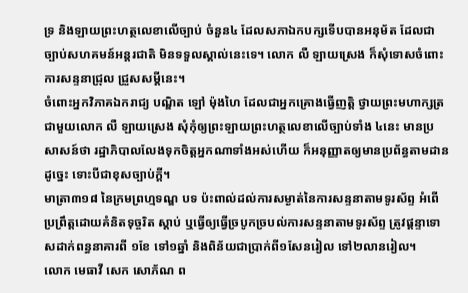ទ្រ និងឡាយព្រះហត្ថលេខាលើច្បាប់ ចំនួន៤ ដែលសភាឯកបក្សទើបបានអនុម័ត ដែលជាច្បាប់សហគមន៍អន្តរជាតិ មិនទទួលស្គាល់នេះទេ។ លោក លឺ ឡាយស្រេង ក៏សុំទោសចំពោះការសន្ទនាជ្រុល ជ្រួសសម្ដីនេះ។
ចំពោះអ្នកវិភាគឯករាជ្យ បណ្ឌិត ឡៅ ម៉ុងហៃ ដែលជាអ្នកគ្រោងធ្វើញត្តិ ថ្វាយព្រះមហាក្សត្រជាមួយលោក លឺ ឡាយស្រេង សុំកុំឲ្យព្រះឡាយព្រះហត្ថលេខាលើច្បាប់ទាំង ៤នេះ មានប្រសាសន៍ថា រដ្ឋាភិបាលលែងទុកចិត្តអ្នកណាទាំងអស់ហើយ ក៏អនុញ្ញាតឲ្យមានប្រព័ន្ធតាមដានដូច្នេះ ទោះបីជាខុសច្បាប់ក្ដី។
មាត្រា៣១៨ នៃក្រមព្រហ្មទណ្ឌ បទ ប៉ះពាល់ដល់ការសម្ងាត់នៃការសន្ទនាតាមទូរស័ព្ទ អំពើប្រព្រឹត្តដោយគំនិតទុច្ចរិត ស្ដាប់ ឬធ្វើឲ្យធ្វើច្របូកច្របល់ការសន្ទនាតាមទូរស័ព្ទ ត្រូវផ្ដន្ទាទោសដាក់ពន្ធនាគារពី ១ខែ ទៅ១ឆ្នាំ និងពិន័យជាប្រាក់ពី១សែនរៀល ទៅ២លានរៀល។
លោក មេធាវី សេក សោភ័ណ ព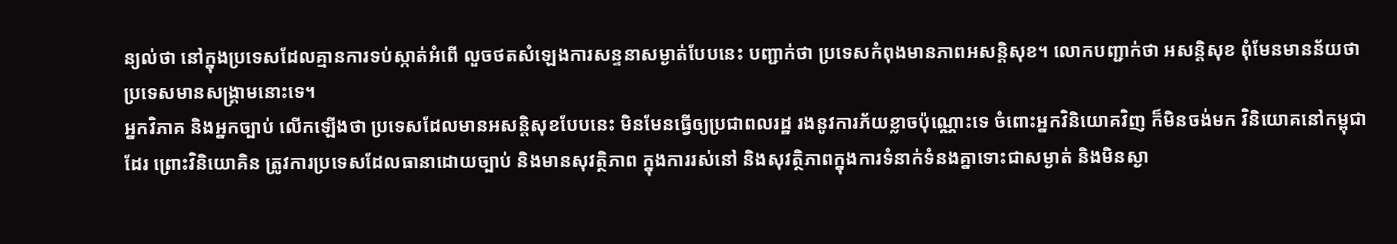ន្យល់ថា នៅក្នុងប្រទេសដែលគ្មានការទប់ស្កាត់អំពើ លួចថតសំឡេងការសន្ទនាសម្ងាត់បែបនេះ បញ្ជាក់ថា ប្រទេសកំពុងមានភាពអសន្តិសុខ។ លោកបញ្ជាក់ថា អសន្តិសុខ ពុំមែនមានន័យថា ប្រទេសមានសង្គ្រាមនោះទេ។
អ្នកវិភាគ និងអ្នកច្បាប់ លើកឡើងថា ប្រទេសដែលមានអសន្តិសុខបែបនេះ មិនមែនធ្វើឲ្យប្រជាពលរដ្ឋ រងនូវការភ័យខ្លាចប៉ុណ្ណោះទេ ចំពោះអ្នកវិនិយោគវិញ ក៏មិនចង់មក វិនិយោគនៅកម្ពុជាដែរ ព្រោះវិនិយោគិន ត្រូវការប្រទេសដែលធានាដោយច្បាប់ និងមានសុវត្ថិភាព ក្នុងការរស់នៅ និងសុវត្ថិភាពក្នុងការទំនាក់ទំនងគ្នាទោះជាសម្ងាត់ និងមិនស្ងា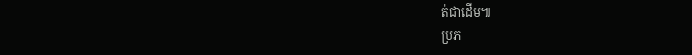ត់ជាដើម៕
ប្រភ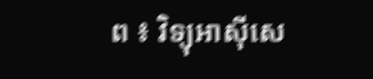ព ៖ វិទ្យុអាស៊ីសេ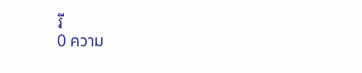រី
0 ความ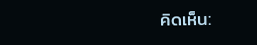คิดเห็น: